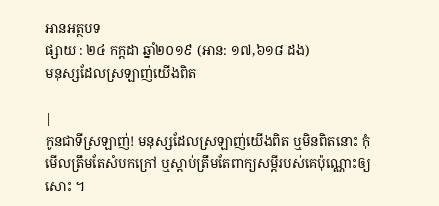អានអត្ថបទ
ផ្សាយ : ២៤ កក្តដា ឆ្នាំ២០១៩ (អាន: ១៧,៦១៨ ដង)
មនុស្សដែលស្រឡាញ់យើងពិត

|
កូនជាទីស្រឡាញ់! មនុស្សដែលស្រឡាញ់យើងពិត ឬមិនពិតនោះ កុំមើលត្រឹមតែសំបកក្រៅ ឬស្តាប់ត្រឹមតែពាក្យសម្តីរបស់គេប៉ុណ្ណោះឲ្យសោះ ។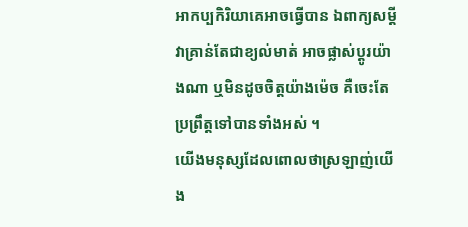អាកប្បកិរិយាគេអាចធ្វើបាន ឯពាក្យសម្តីវាគ្រាន់តែជាខ្យល់មាត់ អាចផ្លាស់ប្តូរយ៉ាងណា ឬមិនដូចចិត្តយ៉ាងម៉េច គឺចេះតែប្រព្រឹត្តទៅបានទាំងអស់ ។
យើងមនុស្សដែលពោលថាស្រឡាញ់យើង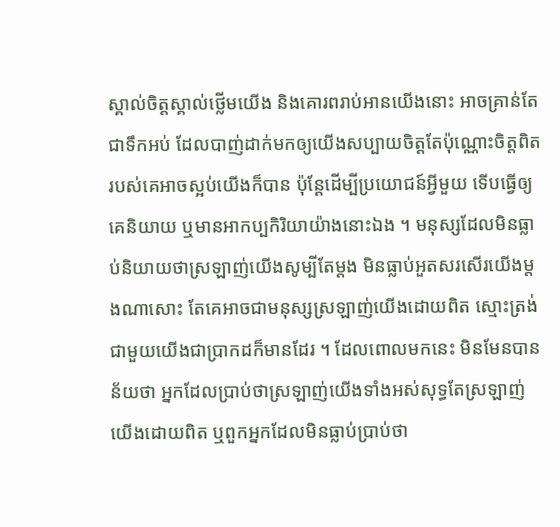ស្គាល់ចិត្តស្គាល់ថ្លើមយើង និងគោរពរាប់អានយើងនោះ អាចគ្រាន់តែជាទឹកអប់ ដែលបាញ់ដាក់មកឲ្យយើងសប្បាយចិត្តតែប៉ុណ្ណោះចិត្តពិតរបស់គេអាចស្អប់យើងក៏បាន ប៉ុន្តែដើម្បីប្រយោជន៍អ្វីមួយ ទើបធ្វើឲ្យគេនិយាយ ឬមានអាកប្បកិរិយាយ៉ាងនោះឯង ។ មនុស្សដែលមិនធ្លាប់និយាយថាស្រឡាញ់យើងសូម្បីតែម្តង មិនធ្លាប់អួតសរសើរយើងម្តងណាសោះ តែគេអាចជាមនុស្សស្រឡាញ់យើងដោយពិត ស្មោះត្រង់ជាមួយយើងជាប្រាកដក៏មានដែរ ។ ដែលពោលមកនេះ មិនមែនបានន័យថា អ្នកដែលប្រាប់ថាស្រឡាញ់យើងទាំងអស់សុទ្ធតែស្រឡាញ់យើងដោយពិត ឬពួកអ្នកដែលមិនធ្លាប់ប្រាប់ថា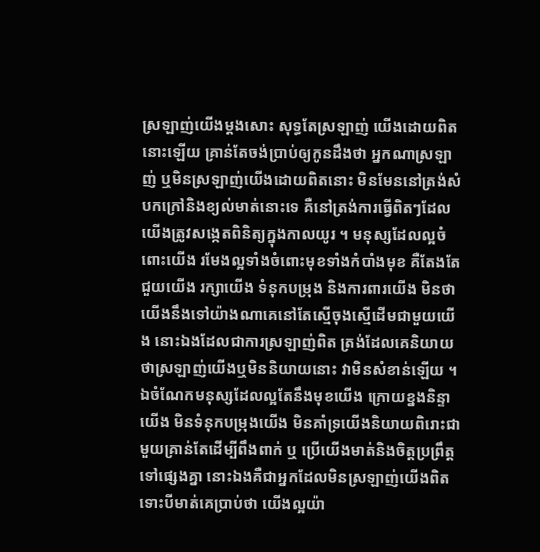ស្រឡាញ់យើងម្តងសោះ សុទ្ធតែស្រឡាញ់ យើងដោយពិតនោះឡើយ គ្រាន់តែចង់ប្រាប់ឲ្យកូនដឹងថា អ្នកណាស្រឡាញ់ ឬមិនស្រឡាញ់យើងដោយពិតនោះ មិនមែននៅត្រង់សំបកក្រៅនិងខ្យល់មាត់នោះទេ គឺនៅត្រង់ការធ្វើពិតៗដែលយើងត្រូវសង្កេតពិនិត្យក្នុងកាលយូរ ។ មនុស្សដែលល្អចំពោះយើង រមែងល្អទាំងចំពោះមុខទាំងកំបាំងមុខ គឺតែងតែជួយយើង រក្សាយើង ទំនុកបម្រុង និងការពារយើង មិនថាយើងនឹងទៅយ៉ាងណាគេនៅតែស្មើចុងស្មើដើមជាមួយយើង នោះឯងដែលជាការស្រឡាញ់ពិត ត្រង់ដែលគេនិយាយថាស្រឡាញ់យើងឬមិននិយាយនោះ វាមិនសំខាន់ឡើយ ។ ឯចំណែកមនុស្សដែលល្អតែនឹងមុខយើង ក្រោយខ្នងនិន្ទាយើង មិនទំនុកបម្រុងយើង មិនគាំទ្រយើងនិយាយពិរោះជាមួយគ្រាន់តែដើម្បីពឹងពាក់ ឬ ប្រើយើងមាត់និងចិត្តប្រព្រឹត្តទៅផ្សេងគ្នា នោះឯងគឺជាអ្នកដែលមិនស្រឡាញ់យើងពិត ទោះបីមាត់គេប្រាប់ថា យើងល្អយ៉ា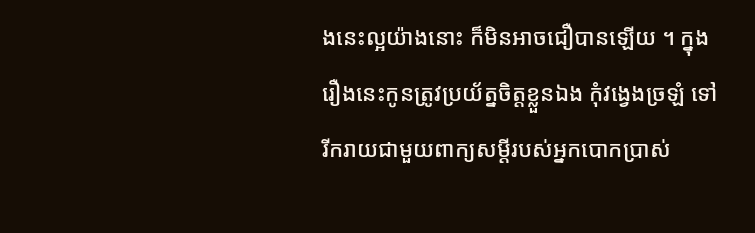ងនេះល្អយ៉ាងនោះ ក៏មិនអាចជឿបានឡើយ ។ ក្នុងរឿងនេះកូនត្រូវប្រយ័ត្នចិត្តខ្លួនឯង កុំវង្វេងច្រឡំ ទៅរីករាយជាមួយពាក្យសម្តីរបស់អ្នកបោកប្រាស់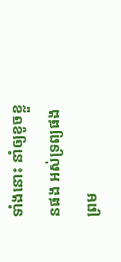ទាំងនោះ នាំឲ្យខូចខ្លួនផង អស់ទ្រព្យផង ព្រម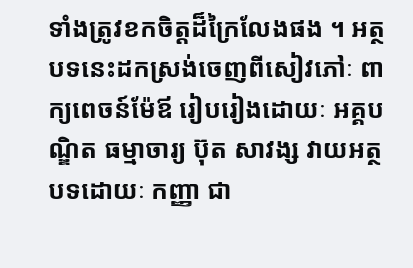ទាំងត្រូវខកចិត្តដ៏ក្រៃលែងផង ។ អត្ថបទនេះដកស្រង់ចេញពីសៀវភៅៈ ពាក្យពេចន៍ម៉ែឪ រៀបរៀងដោយៈ អគ្គបណ្ឌិត ធម្មាចារ្យ ប៊ុត សាវង្ស វាយអត្ថបទដោយៈ កញ្ញា ជា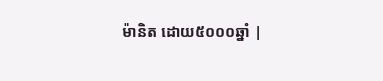ម៉ានិត ដោយ៥០០០ឆ្នាំ |